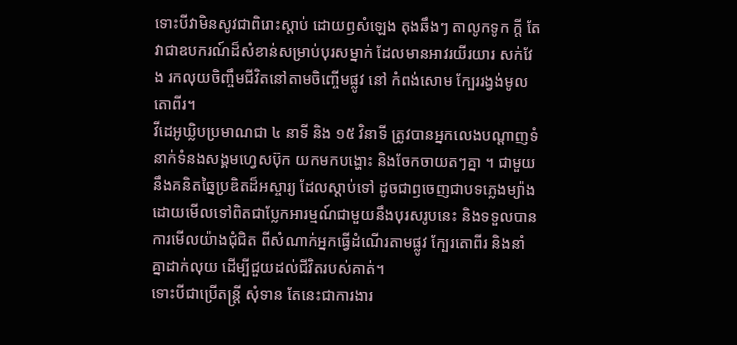ទោះបីវាមិនសូវជាពិរោះស្តាប់ ដោយឭសំឡេង តុងឆឹងៗ តាលូកទូក ក្តី តែវាជាឧបករណ៍ដ៏សំខាន់សម្រាប់បុរសម្នាក់ ដែលមានអាវរយីរយារ សក់វែង រកលុយចិញ្ចឹមជីវិតនៅតាមចិញ្ចើមផ្លូវ នៅ កំពង់សោម ក្បែររង្វង់មូលតោពីរ។
វីដេអូឃ្លិបប្រមាណជា ៤ នាទី និង ១៥ វិនាទី ត្រូវបានអ្នកលេងបណ្តាញទំនាក់ទំនងសង្គមហ្វេសប៊ុក យកមកបង្ហោះ និងចែកចាយតៗគ្នា ។ ជាមួយនឹងគនិតឆ្នៃប្រឌិតដ៏អស្ចារ្យ ដែលស្តាប់ទៅ ដូចជាឭចេញជាបទភ្លេងម្យ៉ាង ដោយមើលទៅពិតជាប្លែកអារម្មណ៍ជាមួយនឹងបុរសរូបនេះ និងទទួលបានការមើលយ៉ាងជុំជិត ពីសំណាក់អ្នកធ្វើដំណើរតាមផ្លូវ ក្បែរតោពីរ និងនាំគ្នាដាក់លុយ ដើម្បីជួយដល់ជីវិតរបស់គាត់។
ទោះបីជាប្រើតន្ត្រី សុំទាន តែនេះជាការងារ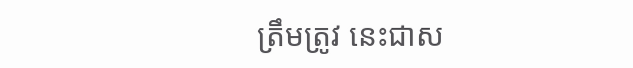ត្រឹមត្រូវ នេះជាស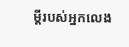ម្តីរបស់អ្នកលេង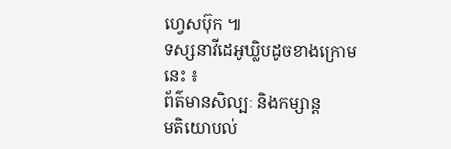ហ្វេសប៊ុក ៕
ទស្សនាវីដេអូឃ្លិបដូចខាងក្រោមនេះ ៖
ព័ត៌មានសិល្បៈ និងកម្សាន្ត
មតិយោបល់